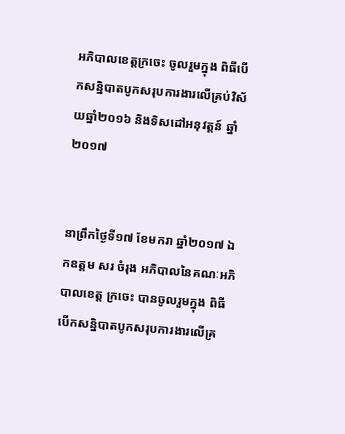អភិបាលខេត្តក្រចេះ ចូលរួមក្នុង ពិធីបើកសន្និបាតបូកសរុបការងារលើគ្រប់វិស័យឆ្នាំ២០១៦ និងទិសដៅអនុវត្តន៍ ឆ្នាំ២០១៧


នាព្រឹកថ្ងៃទី១៧ ខែមករា ឆ្នាំ២០១៧ ឯកឧត្តម សរ ចំរុង អភិបាលនៃគណៈអភិបាលខេត្ត ក្រចេះ បានចូលរួមក្នុង ពិធីបើកសន្និបាតបូកសរុបការងារលើគ្រ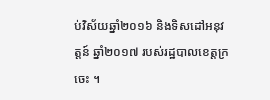ប់វិស័យឆ្នាំ២០១៦ និងទិសដៅអនុវត្តន៍ ឆ្នាំ២០១៧ របស់រដ្ឋបាលខេត្តក្រចេះ ។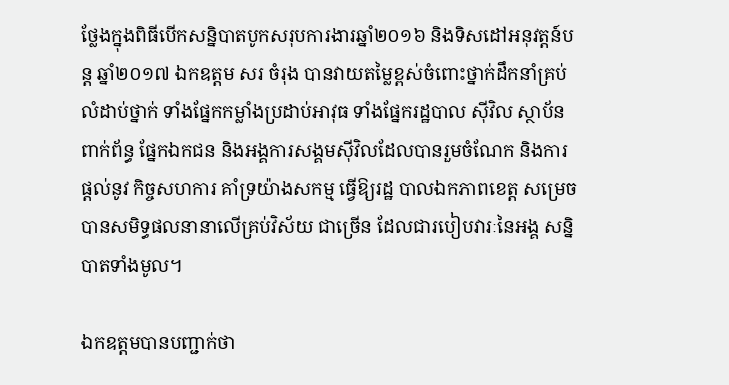ថ្លែងក្នុងពិធីបើកសន្និបាតបូកសរុបការងារឆ្នាំ២០១៦ និងទិសដៅអនុវត្តន៍បន្ត ឆ្នាំ២០១៧ ឯកឧត្តម សរ ចំរុង បានវាយតម្លៃខ្ពស់ចំពោះថ្នាក់ដឹកនាំគ្រប់លំដាប់ថ្នាក់ ទាំងផ្នែកកម្លាំងប្រដាប់អាវុធ ទាំងផ្នែករដ្ឋបាល ស៊ីវិល ស្ថាប័នពាក់ព័ន្ធ ផ្នែកឯកជន និងអង្គការសង្គមស៊ីវិលដែលបានរួមចំណែក និងការផ្តល់នូវ កិច្ចសហការ គាំទ្រយ៉ាងសកម្ម ធ្វើឱ្យរដ្ឋ បាលឯកភាពខេត្ត សម្រេចបានសមិទ្ធផលនានាលើគ្រប់វិស័យ ជាច្រើន ដែលជារបៀបវារៈនៃអង្គ សន្និបាតទាំងមូល។

ឯកឧត្តមបានបញ្ជាក់ថា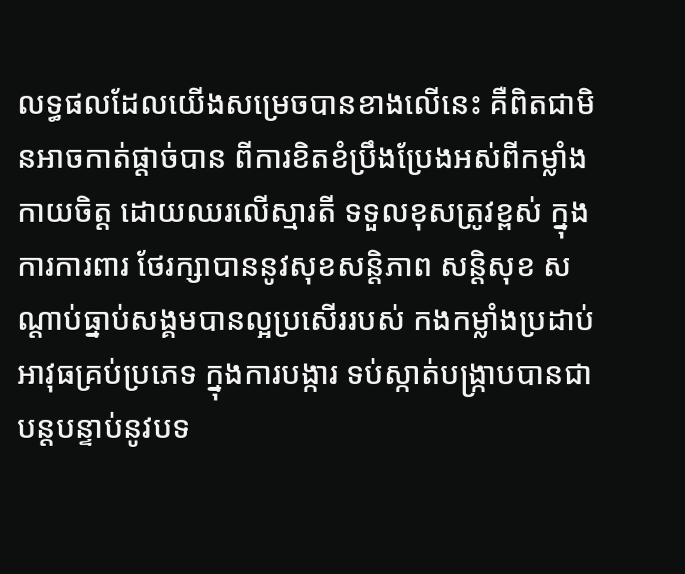លទ្ធផលដែលយើងសម្រេចបានខាងលើនេះ គឺពិតជាមិនអាចកាត់ផ្តាច់បាន ពីការខិតខំប្រឹងប្រែងអស់ពីកម្លាំងកាយចិត្ត ដោយឈរលើស្មារតី ទទួលខុសត្រូវខ្ពស់ ក្នុងការការពារ ថែរក្សាបាននូវសុខសន្តិភាព សន្តិសុខ សណ្តាប់ធ្នាប់សង្គមបានល្អប្រសើររបស់ កងកម្លាំងប្រដាប់ អាវុធគ្រប់ប្រភេទ ក្នុងការបង្ការ ទប់ស្កាត់បង្ក្រាបបានជាបន្តបន្ទាប់នូវបទ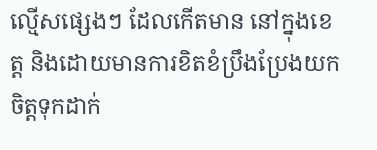ល្មើសផ្សេងៗ ដែលកើតមាន នៅក្នុងខេត្ត និងដោយមានការខិតខំប្រឹងប្រែងយកចិត្តទុកដាក់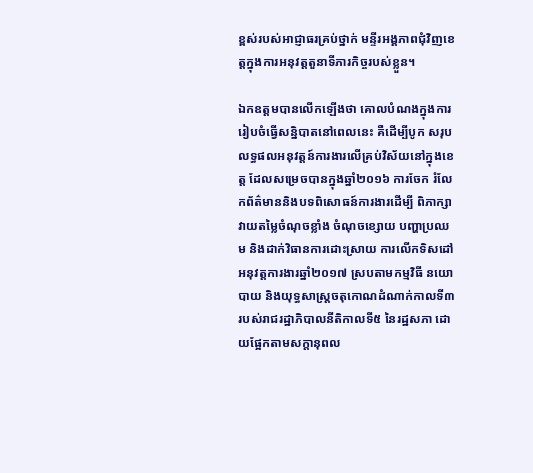ខ្ពស់របស់អាជ្ញាធរគ្រប់ថ្នាក់ មន្ទីរអង្គភាពជុំវិញខេត្តក្នុងការអនុវត្តតួនាទីភារកិច្ចរបស់ខ្លួន។

ឯកឧត្តមបានលើកឡើងថា គោលបំណងក្នុងការរៀបចំធ្វើសន្និបាតនៅពេលនេះ គឺដើម្បីបូក សរុបលទ្ធផលអនុវត្តន៍ការងារលើគ្រប់វិស័យនៅក្នុងខេត្ត ដែលសម្រេចបានក្នុងឆ្នាំ២០១៦ ការចែក រំលែកព័ត៌មាននិងបទពិសោធន៍ការងារដើម្បី ពិភាក្សាវាយតម្លៃចំណុចខ្លាំង ចំណុចខ្សោយ បញ្ហាប្រឈម និងដាក់វិធានការដោះស្រាយ ការលើកទិសដៅអនុវត្តការងារឆ្នាំ២០១៧ ស្របតាមកម្មវិធី នយោបាយ និងយុទ្ធសាស្រ្តចតុកោណដំណាក់កាលទី៣ របស់រាជរដ្ឋាភិបាលនីតិកាលទី៥ នៃរដ្ឋសភា ដោយផ្អែកតាមសក្តានុពល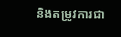និងតម្រូវការជា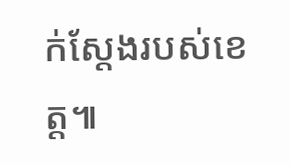ក់ស្តែងរបស់ខេត្ត៕